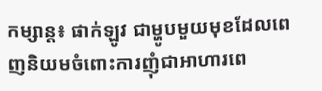កម្សាន្ត៖ ផាក់ឡូវ ជាម្ហូបមួយមុខដែលពេញនិយមចំពោះការញុំជាអាហារពេ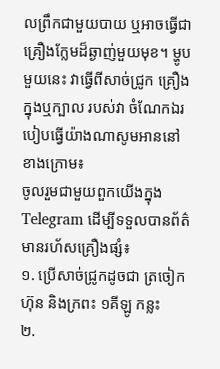លព្រឹកជាមួយបាយ ឬអាចធ្វើជាគ្រឿងក្លែមដ៏ឆ្ងាញ់មួយមុខ។ ម្ហូបមួយនេះ វាធ្វើពីសាច់ជ្រូក គ្រឿងក្នុងឬក្បាល របស់វា ចំណែកឯរបៀបធ្វើយ៉ាងណាសូមអាននៅខាងក្រោម៖
ចូលរួមជាមួយពួកយើងក្នុង Telegram ដើម្បីទទួលបានព័ត៌មានរហ័សគ្រឿងផ្សំ៖
១. ប្រើសាច់ជ្រូកដូចជា ត្រចៀក ហ៊ុន និងក្រពះ ១គីឡូ កន្លះ
២.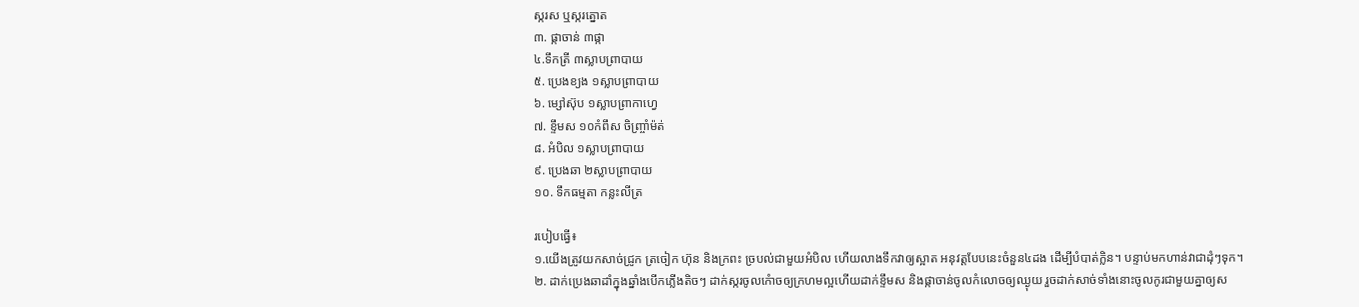ស្ករស ឬស្ករត្នោត
៣. ផ្កាចាន់ ៣ផ្កា
៤.ទឹកត្រី ៣ស្លាបព្រាបាយ
៥. ប្រេងខ្យង ១ស្លាបព្រាបាយ
៦. ម្សៅស៊ុប ១ស្លាបព្រាកាហ្វេ
៧. ខ្ទឹមស ១០កំពឹស ចិញ្ច្រាំម៉ត់
៨. អំបិល ១ស្លាបព្រាបាយ
៩. ប្រេងឆា ២ស្លាបព្រាបាយ
១០. ទឹកធម្មតា កន្លះលីត្រ

របៀបធ្វើ៖
១.យើងត្រូវយកសាច់ជ្រូក ត្រចៀក ហ៊ុន និងក្រពះ ច្របល់ជាមួយអំបិល ហើយលាងទឹកវាឲ្យស្អាត អនុវត្តបែបនេះចំនួន៤ដង ដើម្បីបំបាត់ក្លិន។ បន្ទាប់មកហាន់វាជាដុំៗទុក។
២. ដាក់ប្រេងឆាដាំក្នុងឆ្នាំងបើកភ្លើងតិចៗ ដាក់ស្ករចូលកំោចឲ្យក្រហមល្អហើយដាក់ខ្ទឹមស និងផ្កាចាន់ចូលកំលោចឲ្យឈ្ងុយ រួចដាក់សាច់ទាំងនោះចូលកូរជាមួយគ្នាឲ្យស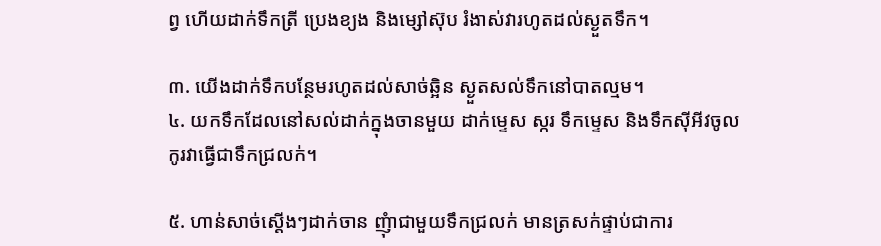ព្វ ហើយដាក់ទឹកត្រី ប្រេងខ្យង និងម្សៅស៊ុប រំងាស់វារហូតដល់ស្ងួតទឹក។

៣. យើងដាក់ទឹកបន្ថែមរហូតដល់សាច់ឆ្អិន ស្ងួតសល់ទឹកនៅបាតល្មម។
៤. យកទឹកដែលនៅសល់ដាក់ក្នុងចានមួយ ដាក់ម្ទេស ស្ករ ទឹកម្ទេស និងទឹកស៊ីអីវចូលកូរវាធ្វើជាទឹកជ្រលក់។

៥. ហាន់សាច់ស្ដើងៗដាក់ចាន ញុំាជាមួយទឹកជ្រលក់ មានត្រសក់ផ្ទាប់ជាការ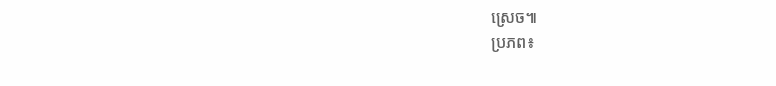ស្រេច៕
ប្រភព៖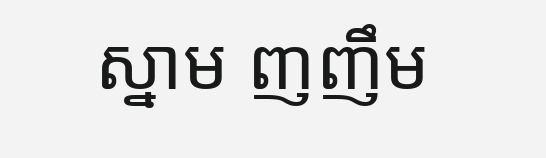ស្នាម ញញឹម